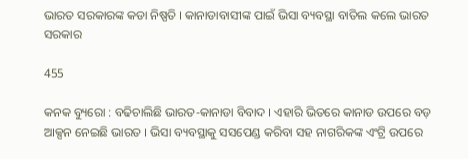ଭାରତ ସରକାରଙ୍କ କଡା ନିଷ୍ପତି । କାନାଡାବାସୀଙ୍କ ପାଇଁ ଭିସା ବ୍ୟବସ୍ଥା ବାତିଲ କଲେ ଭାରତ ସରକାର

455

କନକ ବ୍ୟୁରୋ : ବଢିଚାଲିଛି ଭାରତ-କାନାଡା ବିବାଦ । ଏହାରି ଭିତରେ କାନାଡ ଉପରେ ବଡ଼ ଆକ୍ସନ ନେଇଛି ଭାରତ । ଭିସା ବ୍ୟବସ୍ଥାକୁ ସସପେଣ୍ଡ କରିବା ସହ ନାଗରିକଙ୍କ ଏଂଟ୍ରି ଉପରେ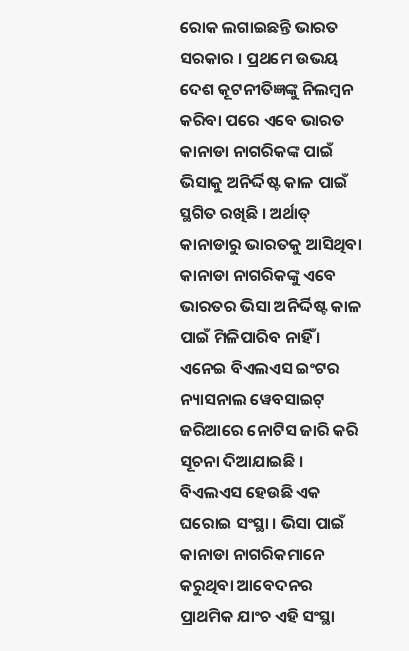ରୋକ ଲଗାଇଛନ୍ତି ଭାରତ ସରକାର । ପ୍ରଥମେ ଉଭୟ ଦେଶ କୂଟନୀତିଜ୍ଞଙ୍କୁ ନିଲମ୍ବନ କରିବା ପରେ ଏବେ ଭାରତ କାନାଡା ନାଗରିକଙ୍କ ପାଇଁ ଭିସାକୁ ଅନିର୍ଦ୍ଦିଷ୍ଟ କାଳ ପାଇଁ ସ୍ଥଗିତ ରଖିଛି । ଅର୍ଥାତ୍ କାନାଡାରୁ ଭାରତକୁ ଆସିଥିବା କାନାଡା ନାଗରିକଙ୍କୁ ଏବେ ଭାରତର ଭିସା ଅନିର୍ଦ୍ଦିଷ୍ଟ କାଳ ପାଇଁ ମିଳିପାରିବ ନାହିଁ । ଏନେଇ ବିଏଲଏସ ଇଂଟର ନ୍ୟାସନାଲ ୱେବସାଇଟ୍ ଜରିଆରେ ନୋଟିସ ଜାରି କରି ସୂଚନା ଦିଆଯାଇଛି । ବିଏଲଏସ ହେଉଛି ଏକ ଘରୋଇ ସଂସ୍ଥା । ଭିସା ପାଇଁ କାନାଡା ନାଗରିକମାନେ କରୁଥିବା ଆବେଦନର ପ୍ରାଥମିକ ଯାଂଚ ଏହି ସଂସ୍ଥା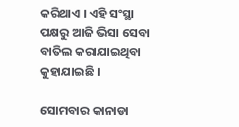କରିଥାଏ । ଏହି ସଂସ୍ଥା ପକ୍ଷରୁ ଆଜି ଭିସା ସେବା ବାତିଲ କରାଯାଇଥିବା କୁହାଯାଇଛି ।

ସୋମବାର କାନାଡା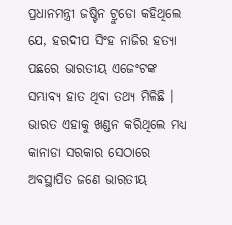ପ୍ରଧାନମନ୍ତ୍ରୀ ଜଷ୍ଟିନ ଟ୍ରୁଡୋ କହିଥିଲେ ଯେ, ହରଦୀପ ସିଂହ ନାଜିର ହତ୍ୟା ପଛରେ ଭାରତୀୟ ଏଜେଂଟଙ୍କ ସମ୍ଭାବ୍ୟ ହାତ ଥିବା ତଥ୍ୟ ମିଳିଛି । ଭାରତ ଏହାକୁ ଖଣ୍ଡନ କରିଥିଲେ ମଧ୍ୟ କାନାଡା ସରକାର ସେଠାରେ ଅବସ୍ଥାପିତ ଜଣେ ଭାରତୀୟ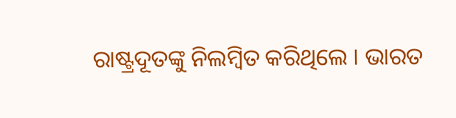ରାଷ୍ଟ୍ରଦୂତଙ୍କୁ ନିଲମ୍ବିତ କରିଥିଲେ । ଭାରତ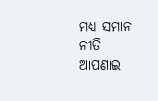ମଧ୍ୟ ସମାନ ନୀତି ଆପଣାଇ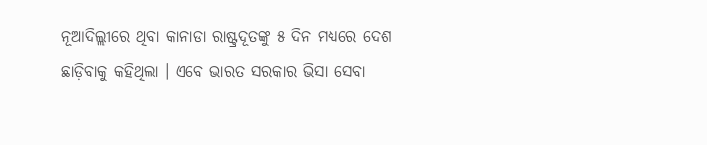ନୂଆଦିଲ୍ଲୀରେ ଥିବା କାନାଡା ରାଷ୍ଟ୍ରଦୂତଙ୍କୁ ୫ ଦିନ ମଧ୍ୟରେ ଦେଶ ଛାଡ଼ିବାକୁ କହିଥିଲା । ଏବେ ଭାରତ ସରକାର ଭିସା ସେବା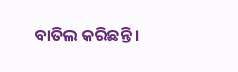ବାତିଲ କରିଛନ୍ତି ।